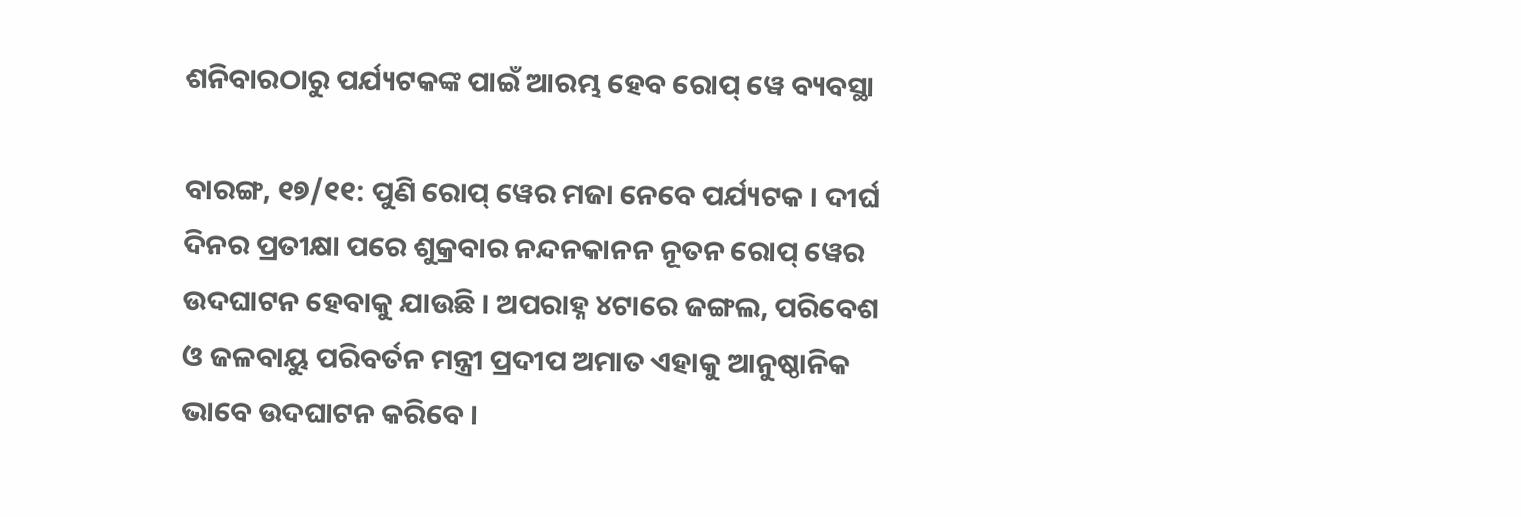ଶନିବାରଠାରୁ ପର୍ଯ୍ୟଟକଙ୍କ ପାଇଁ ଆରମ୍ଭ ହେବ ରୋପ୍ ୱେ ବ୍ୟବସ୍ଥା

ବାରଙ୍ଗ, ୧୭/୧୧: ପୁଣି ରୋପ୍ ୱେର ମଜା ନେବେ ପର୍ଯ୍ୟଟକ । ଦୀର୍ଘ ଦିନର ପ୍ରତୀକ୍ଷା ପରେ ଶୁକ୍ରବାର ନନ୍ଦନକାନନ ନୂତନ ରୋପ୍ ୱେର ଉଦଘାଟନ ହେବାକୁ ଯାଉଛି । ଅପରାହ୍ନ ୪ଟାରେ ଜଙ୍ଗଲ, ପରିବେଶ ଓ ଜଳବାୟୁ ପରିବର୍ତନ ମନ୍ତ୍ରୀ ପ୍ରଦୀପ ଅମାତ ଏହାକୁ ଆନୁଷ୍ଠାନିକ ଭାବେ ଉଦଘାଟନ କରିବେ ।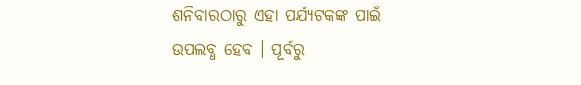ଶନିବାରଠାରୁ ଏହା ପର୍ଯ୍ୟଟକଙ୍କ ପାଇଁ ଉପଲବ୍ଧ ହେବ । ପୂର୍ବରୁ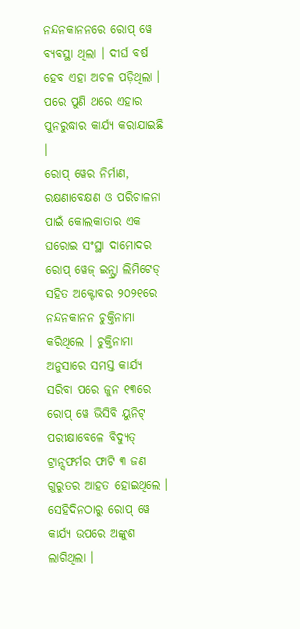ନନ୍ଦନକାନନରେ ରୋପ୍ ୱେ ବ୍ୟବସ୍ଥା ଥିଲା । ଦୀର୍ଘ ବର୍ଷ ହେବ ଏହା ଅଚଳ ପଡ଼ିଥିଲା । ପରେ ପୁଣି ଥରେ ଏହାର ପୁନରୁଦ୍ଧାର କାର୍ଯ୍ୟ କରାଯାଇଛି ।
ରୋପ୍ ୱେର ନିର୍ମାଣ, ରକ୍ଷଣାବେକ୍ଷଣ ଓ ପରିଚାଳନା ପାଇଁ କୋଲକାତାର ଏକ ଘରୋଇ ସଂସ୍ଥା ଦାମୋଦର ରୋପ୍ ୱେଜ୍ ଇନ୍ଫ୍ରା ଲିମିଟେଡ୍ ସହିତ ଅକ୍ଟୋବର ୨୦୨୧ରେ ନନ୍ଦନକାନନ ଚୁକ୍ତିନାମା କରିଥିଲେ । ଚୁକ୍ତିନାମା ଅନୁସାରେ ସମସ୍ତ କାର୍ଯ୍ୟ ସରିବା ପରେ ଜୁନ ୧୩ରେ ରୋପ୍ ୱେ ଭିସିବି ୟୁନିଟ୍ ପରୀକ୍ଷାବେଳେ ବିଦ୍ୟୁତ୍ ଟ୍ରାନ୍ସଫର୍ମର ଫାଟି ୩ ଜଣ ଗୁରୁତର ଆହତ ହୋଇଥିଲେ । ସେହିଦିନଠାରୁ ରୋପ୍ ୱେ କାର୍ଯ୍ୟ ଉପରେ ଅଙ୍କୁଶ ଲାଗିଥିଲା ।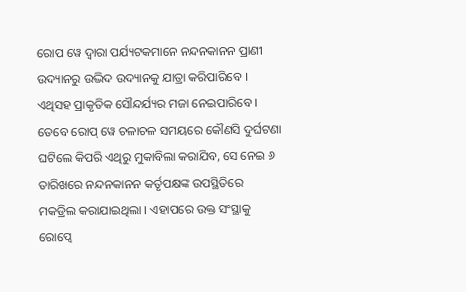ରୋପ ୱେ ଦ୍ୱାରା ପର୍ଯ୍ୟଟକମାନେ ନନ୍ଦନକାନନ ପ୍ରାଣୀ ଉଦ୍ୟାନରୁ ଉଦ୍ଭିଦ ଉଦ୍ୟାନକୁ ଯାତ୍ରା କରିପାରିବେ । ଏଥିସହ ପ୍ରାକୃତିକ ସୌନ୍ଦର୍ଯ୍ୟର ମଜା ନେଇପାରିବେ । ତେବେ ରୋପ୍ ୱେ ଚଳାଚଳ ସମୟରେ କୌଣସି ଦୁର୍ଘଟଣା ଘଟିଲେ କିପରି ଏଥିରୁ ମୁକାବିଲା କରାଯିବ, ସେ ନେଇ ୬ ତାରିଖରେ ନନ୍ଦନକାନନ କର୍ତୃପକ୍ଷଙ୍କ ଉପସ୍ଥିତିରେ ମକଡ୍ରିଲ କରାଯାଇଥିଲା । ଏହାପରେ ଉକ୍ତ ସଂସ୍ଥାକୁ ରୋପ୍ୱେ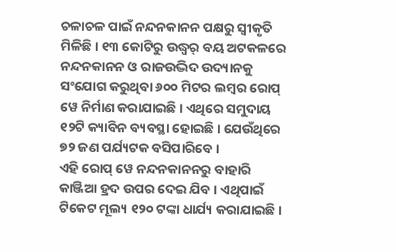ଚଳାଚଳ ପାଇଁ ନନ୍ଦନକାନନ ପକ୍ଷରୁ ସ୍ୱୀକୃତି ମିଳିଛି । ୧୩ କୋଟିରୁ ଉଦ୍ଧ୍ୱର୍ ବୟ ଅଟକଳରେ ନନ୍ଦନକାନନ ଓ ରାଜଉଦ୍ଭିଦ ଉଦ୍ୟାନକୁ ସଂଯୋଗ କରୁଥିବା ୬୦୦ ମିଟର ଲମ୍ବର ରୋପ୍ ୱେ ନିର୍ମାଣ କରାଯାଇଛି । ଏଥିରେ ସମୁଦାୟ ୧୨ଟି କ୍ୟାବିନ ବ୍ୟବସ୍ଥା ହୋଇଛି । ଯେଉଁଥିରେ ୭୨ ଜଣ ପର୍ଯ୍ୟଟକ ବସିପାରିବେ ।
ଏହି ରୋପ୍ ୱେ ନନ୍ଦନକାନନରୁ ବାହାରି କାଞ୍ଜିଆ ହ୍ରଦ ଉପର ଦେଇ ଯିବ । ଏଥିପାଇଁ ଟିକେଟ ମୂଲ୍ୟ ୧୨୦ ଟଙ୍କା ଧାର୍ଯ୍ୟ କରାଯାଇଛି ।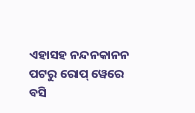ଏହାସହ ନନ୍ଦନକାନନ ପଟରୁ ରୋପ୍ ୱେରେ ବସି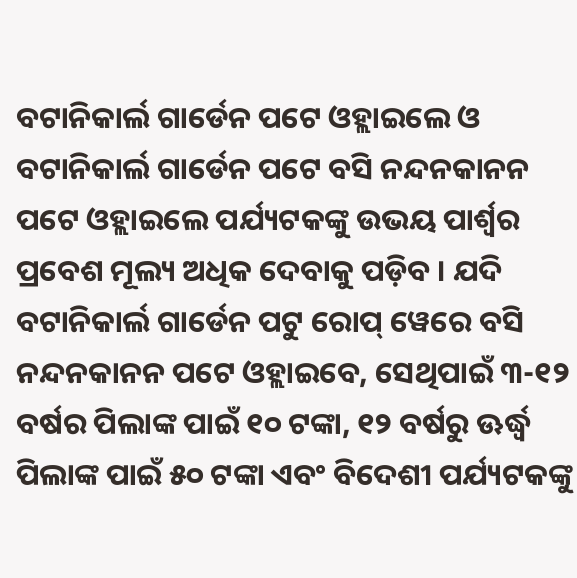ବଟାନିକାର୍ଲ ଗାର୍ଡେନ ପଟେ ଓହ୍ଲାଇଲେ ଓ ବଟାନିକାର୍ଲ ଗାର୍ଡେନ ପଟେ ବସି ନନ୍ଦନକାନନ ପଟେ ଓହ୍ଲାଇଲେ ପର୍ଯ୍ୟଟକଙ୍କୁ ଉଭୟ ପାର୍ଶ୍ୱର ପ୍ରବେଶ ମୂଲ୍ୟ ଅଧିକ ଦେବାକୁ ପଡ଼ିବ । ଯଦି ବଟାନିକାର୍ଲ ଗାର୍ଡେନ ପଟୁ ରୋପ୍ ୱେରେ ବସି ନନ୍ଦନକାନନ ପଟେ ଓହ୍ଲାଇବେ, ସେଥିପାଇଁ ୩-୧୨ ବର୍ଷର ପିଲାଙ୍କ ପାଇଁ ୧୦ ଟଙ୍କା, ୧୨ ବର୍ଷରୁ ଊର୍ଦ୍ଧ୍ୱ ପିଲାଙ୍କ ପାଇଁ ୫୦ ଟଙ୍କା ଏବଂ ବିଦେଶୀ ପର୍ଯ୍ୟଟକଙ୍କୁ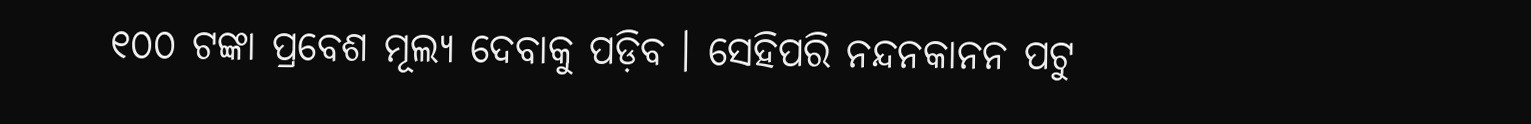୧୦୦ ଟଙ୍କା ପ୍ରବେଶ ମୂଲ୍ୟ ଦେବାକୁ ପଡ଼ିବ । ସେହିପରି ନନ୍ଦନକାନନ ପଟୁ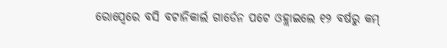ରୋପ୍ୱେରେ ବସି ବଟାନିକାର୍ଲ ଗାର୍ଡେନ ପଟେ ଓହ୍ଲାଇଲେ ୧୨ ବର୍ଷରୁ କମ୍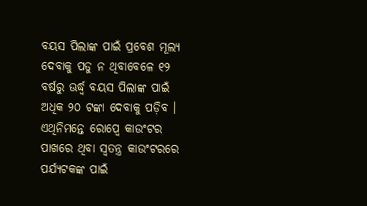ବୟସ ପିଲାଙ୍କ ପାଇଁ ପ୍ରବେଶ ମୂଲ୍ୟ ଦେବାକୁ ପଡୁ ନ ଥିବାବେଳେ ୧୨ ବର୍ଷରୁ ଊର୍ଦ୍ଧ୍ୱ ବୟସ ପିଲାଙ୍କ ପାଇଁ ଅଧିକ ୨୦ ଟଙ୍କା ଦେବାକୁ ପଡ଼ିବ । ଏଥିନିମନ୍ତେ ରୋପ୍ୱେ କାଉଂଟର ପାଖରେ ଥିବା ସ୍ୱତନ୍ତ୍ର କାଉଂଟରରେ ପର୍ଯ୍ୟଟକଙ୍କ ପାଇଁ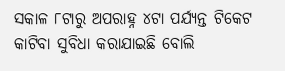ସକାଳ ୮ଟାରୁ ଅପରାହ୍ନ ୪ଟା ପର୍ଯ୍ୟନ୍ତ ଟିକେଟ କାଟିବା ସୁବିଧା କରାଯାଇଛି ବୋଲି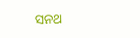ସନଥ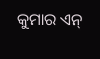କୁମାର ଏନ୍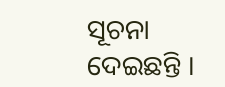ସୂଚନା ଦେଇଛନ୍ତି ।